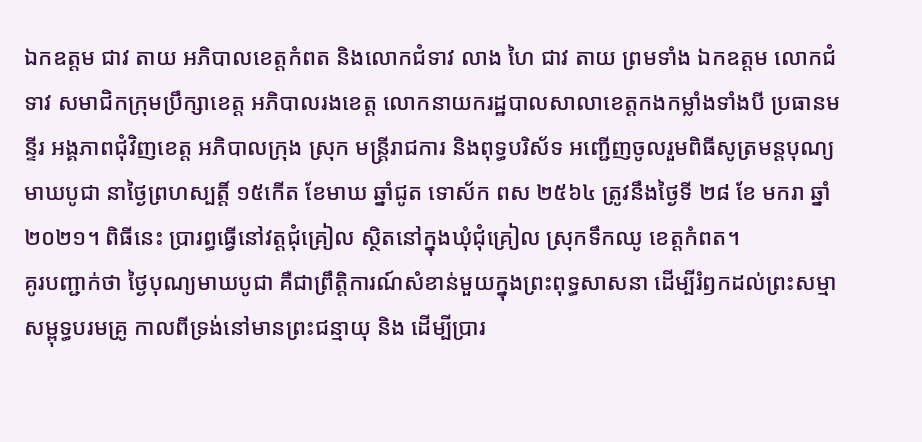ឯកឧត្តម ជាវ តាយ អភិបាលខេត្តកំពត និងលោកជំទាវ លាង ហៃ ជាវ តាយ ព្រមទាំង ឯកឧត្តម លោកជំទាវ សមាជិកក្រុមប្រឹក្សាខេត្ត អភិបាលរងខេត្ត លោកនាយករដ្ឋបាលសាលាខេត្តកងកម្លាំងទាំងបី ប្រធានមន្ទីរ អង្គភាពជុំវិញខេត្ត អភិបាលក្រុង ស្រុក មន្រ្តីរាជការ និងពុទ្ធបរិស័ទ អញ្ជើញចូលរួមពិធីសូត្រមន្តបុណ្យមាឃបូជា នាថ្ងៃព្រហស្បត្តិ៍ ១៥កើត ខែមាឃ ឆ្នាំជូត ទោស័ក ពស ២៥៦៤ ត្រូវនឹងថ្ងៃទី ២៨ ខែ មករា ឆ្នាំ២០២១។ ពិធីនេះ ប្រារព្ធធ្វើនៅវត្តជុំគ្រៀល ស្ថិតនៅក្នុងឃុំជុំគ្រៀល ស្រុកទឹកឈូ ខេត្តកំពត។
គូរបញ្ជាក់ថា ថ្ងៃបុណ្យមាឃបូជា គឺជាព្រឹត្តិការណ៍សំខាន់មួយក្នុងព្រះពុទ្ធសាសនា ដើម្បីរំឭកដល់ព្រះសម្មាសម្ពុទ្ធបរមគ្រូ កាលពីទ្រង់នៅមានព្រះជន្មាយុ និង ដើម្បីប្រារ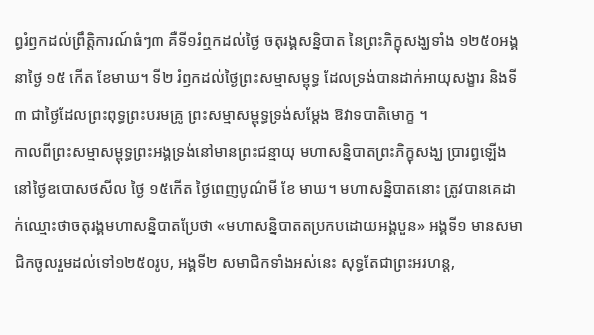ព្ធរំឭកដល់ព្រឹត្តិការណ៍ធំៗ៣ គឺទី១រំឮកដល់ថ្ងៃ ចតុរង្គសន្និបាត នៃព្រះភិក្ខុសង្ឃទាំង ១២៥០អង្គ នាថ្ងៃ ១៥ កើត ខែមាឃ។ ទី២ រំឭកដល់ថ្ងៃព្រះសម្មាសម្ពុទ្ធ ដែលទ្រង់បានដាក់អាយុសង្ខារ និងទី៣ ជាថ្ងៃដែលព្រះពុទ្ធព្រះបរមគ្រូ ព្រះសម្មាសម្ពុទ្ធទ្រង់សម្តែង ឱវាទបាតិមោក្ខ ។
កាលពីព្រះសម្មាសម្ពុទ្ធព្រះអង្គទ្រង់នៅមានព្រះជន្មាយុ មហាសន្និបាតព្រះភិក្ខុសង្ឃ ប្រារព្ធឡើងនៅថ្ងៃឧបោសថសីល ថ្ងៃ ១៥កើត ថ្ងៃពេញបូណ៌មី ខែ មាឃ។ មហាសន្និបាតនោះ ត្រូវបានគេដាក់ឈ្មោះថាចតុរង្គមហាសន្និបាតប្រែថា «មហាសន្និបាតតប្រកបដោយអង្គបួន» អង្គទី១ មានសមាជិកចូលរួមដល់ទៅ១២៥០រូប, អង្គទី២ សមាជិកទាំងអស់នេះ សុទ្ធតែជាព្រះអរហន្ត,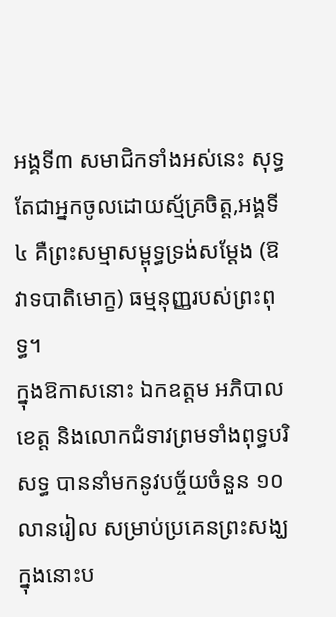អង្គទី៣ សមាជិកទាំងអស់នេះ សុទ្ធតែជាអ្នកចូលដោយស្ម័គ្រចិត្ត,អង្គទី៤ គឺព្រះសម្មាសម្ពុទ្ធទ្រង់សម្តែង (ឱវាទបាតិមោក្ខ) ធម្មនុញ្ញរបស់ព្រះពុទ្ធ។
ក្នុងឱកាសនោះ ឯកឧត្តម អភិបាលខេត្ត និងលោកជំទាវព្រមទាំងពុទ្ធបរិសទ្ធ បាននាំមកនូវបច្ច័យចំនួន ១០លានរៀល សម្រាប់ប្រគេនព្រះសង្ឃ ក្នុងនោះប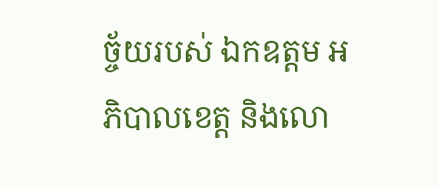ច្ច័យរបស់ ឯកឧត្តម អភិបាលខេត្ត និងលោ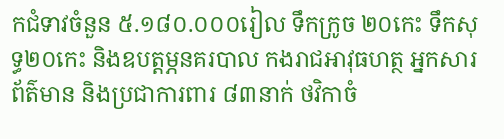កជំទាវចំនួន ៥.១៨០.០០០រៀល ទឹកក្រូច ២០កេះ ទឹកសុទ្ធ២០កេះ និងឧបត្តម្ភនគរបាល កងរាជអាវុធហត្ថ អ្នកសារព័ត៌មាន និងប្រជាការពារ ៨៣នាក់ ថវិកាចំ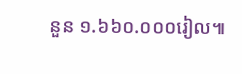នួន ១.៦៦០.០០០រៀល៕